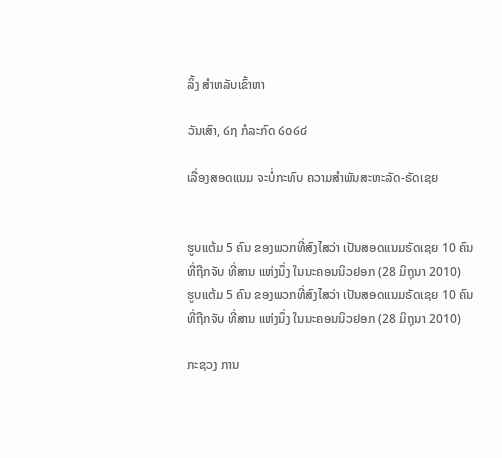ລິ້ງ ສຳຫລັບເຂົ້າຫາ

ວັນເສົາ, ໒໗ ກໍລະກົດ ໒໐໒໔

ເລື່ອງສອດແນມ ຈະບໍ່ກະທົບ ຄວາມສໍາພັນສະຫະລັດ-ຣັດເຊຍ


ຮູບແຕ້ມ 5 ຄົນ ຂອງພວກທີ່ສົງໄສວ່າ ເປັນສອດແນມຣັດເຊຍ 10 ຄົນ ທີ່ຖືກຈັບ ທີ່ສານ ແຫ່ງນຶ່ງ ໃນນະຄອນນິວຢອກ (28 ມິຖຸນາ 2010)
ຮູບແຕ້ມ 5 ຄົນ ຂອງພວກທີ່ສົງໄສວ່າ ເປັນສອດແນມຣັດເຊຍ 10 ຄົນ ທີ່ຖືກຈັບ ທີ່ສານ ແຫ່ງນຶ່ງ ໃນນະຄອນນິວຢອກ (28 ມິຖຸນາ 2010)

ກະຊວງ ການ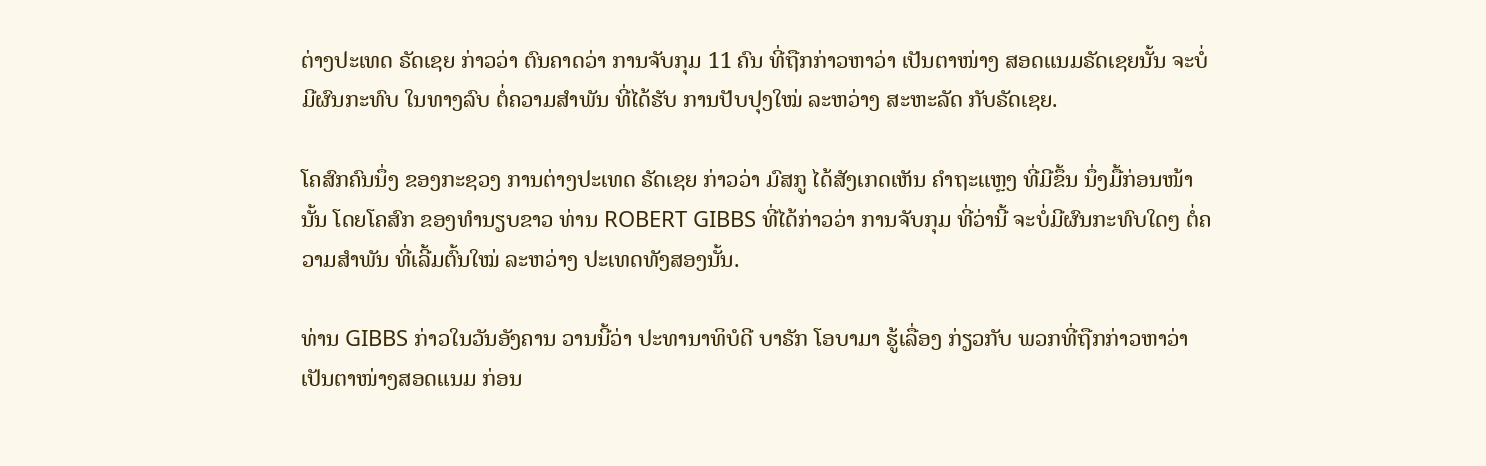ຕ່າງປະເທດ ຣັດເຊຍ ກ່າວວ່າ ຕົນຄາດວ່າ ການຈັບກຸມ 11 ຄົນ ທີ່ຖືກກ່າວຫາວ່າ ເປັນຕາໜ່າງ ສອດແນມຣັດເຊຍນັ້ນ ຈະບໍ່ມີຜົນກະທົບ ໃນທາງລົບ ຕໍ່ຄວາມສຳພັນ ທີ່ໄດ້ຮັບ ການປັບປຸງໃໝ່ ລະຫວ່າງ ສະຫະລັດ ກັບຣັດເຊຍ.

ໂຄສົກຄົນນຶ່ງ ຂອງກະຊວງ ການຕ່າງປະເທດ ຣັດເຊຍ ກ່າວວ່າ ມົສກູ ໄດ້ສັງເກດເຫັນ ຄຳຖະແຫຼງ ທີ່ມີຂຶ້ນ ນຶ່ງມື້ກ່ອນໜ້ານັ້ນ ໂດຍໂຄສົກ ຂອງທຳນຽບຂາວ ທ່ານ ROBERT GIBBS ທີ່ໄດ້ກ່າວວ່າ ການຈັບກຸມ ທີ່ວ່ານີ້ ຈະບໍ່ມີຜົນກະທົບໃດໆ ຕໍ່ຄວາມສຳພັນ ທີ່ເລີ້ມຕົ້ນໃໝ່ ລະຫວ່າງ ປະເທດທັງສອງນັ້ນ.

ທ່ານ GIBBS ກ່າວໃນວັນອັງຄານ ວານນີ້ວ່າ ປະທານາທິບໍດີ ບາຣັກ ໂອບາມາ ຮູ້ເລື່ອງ ກ່ຽວກັບ ພວກທີ່ຖືກກ່າວຫາວ່າ ເປັນຕາໜ່າງສອດແນມ ກ່ອນ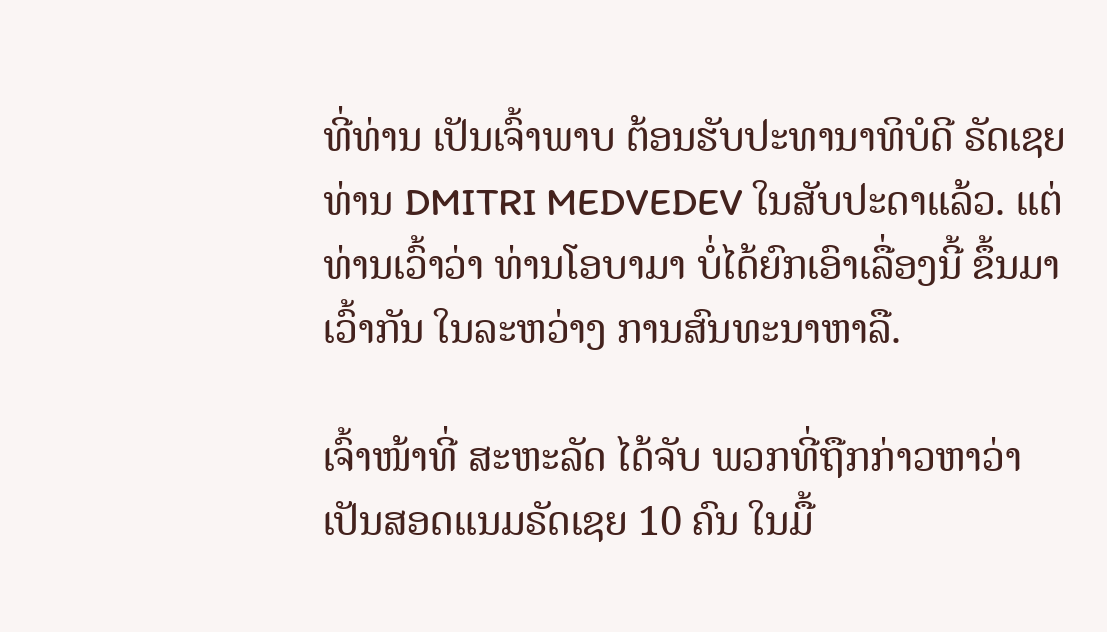ທີ່ທ່ານ ເປັນເຈົ້າພາບ ຕ້ອນຮັບປະທານາທິບໍດີ ຣັດເຊຍ ທ່ານ DMITRI MEDVEDEV ໃນສັບປະດາແລ້ວ. ແຕ່ທ່ານເວົ້າວ່າ ທ່ານໂອບາມາ ບໍ່ໄດ້ຍົກເອົາເລື່ອງນີ້ ຂຶ້ນມາເວົ້າກັນ ໃນລະຫວ່າງ ການສົນທະນາຫາລື.

ເຈົ້າໜ້າທີ່ ສະຫະລັດ ໄດ້ຈັບ ພວກທີ່ຖືກກ່າວຫາວ່າ ເປັນສອດແນມຣັດເຊຍ 10 ຄົນ ໃນມື້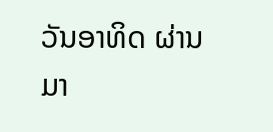ວັນອາທິດ ຜ່ານມາ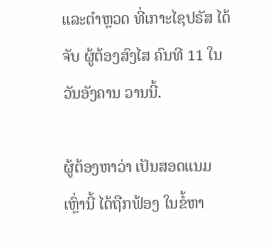ແລະຕຳຫຼວດ ທີ່ເກາະໄຊປຣັສ ໄດ້ຈັບ ຜູ້ຕ້ອງສົງໄສ ຄົນທີ 11 ໃນວັນອັງຄານ ວານນີ້.

ຜູ້ຕ້ອງຫາວ່າ ເປັນສອດແນມເຫຼົ່ານີ້ ໄດ້ຖືກຟ້ອງ ໃນຂໍ້ຫາ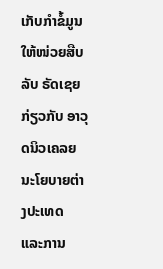ເກັບກຳຂໍ້ມູນ ໃຫ້ໜ່ວຍສືບລັບ ຣັດເຊຍ ກ່ຽວກັບ ອາວຸດນິວເຄລຍ ນະໂຍບາຍຕ່າງປະເທດ ແລະການ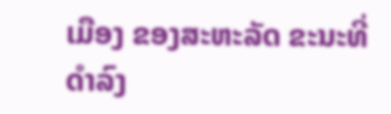ເມືອງ ຂອງສະຫະລັດ ຂະນະທີ່ ດຳລົງ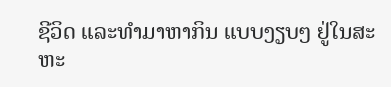ຊີວິດ ແລະທຳມາຫາກິນ ແບບງຽບໆ ຢູ່ໃນສະຫະ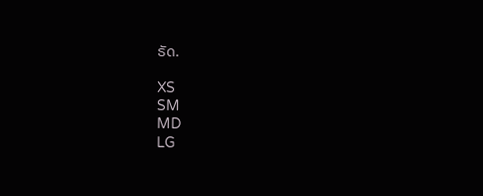ຣັດ.

XS
SM
MD
LG